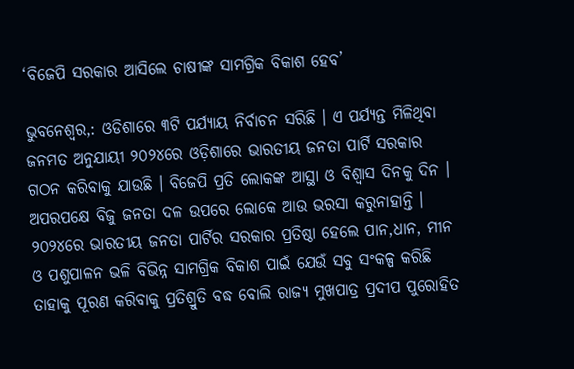‘ବିଜେପି ସରକାର ଆସିଲେ ଚାଷୀଙ୍କ ସାମଗ୍ରିକ ବିକାଶ ହେବ’

ଭୁବନେଶ୍ୱର,: ଓଡିଶାରେ ୩ଟି ପର୍ଯ୍ୟାୟ ନିର୍ବାଚନ ସରିଛି । ଏ ପର୍ଯ୍ୟନ୍ତ ମିଳିଥିବା ଜନମତ ଅନୁଯାୟୀ ୨୦୨୪ରେ ଓଡ଼ିଶାରେ ଭାରତୀୟ ଜନତା ପାର୍ଟି ସରକାର ଗଠନ କରିବାକୁ ଯାଉଛି । ବିଜେପି ପ୍ରତି ଲୋକଙ୍କ ଆସ୍ଥା ଓ ବିଶ୍ୱାସ ଦିନକୁ ଦିନ । ଅପରପକ୍ଷେ ବିଜୁ ଜନତା ଦଳ ଉପରେ ଲୋକେ ଆଉ ଭରସା କରୁନାହାନ୍ତି । ୨୦୨୪ରେ ଭାରତୀୟ ଜନତା ପାର୍ଟିର ସରକାର ପ୍ରତିଷ୍ଠା ହେଲେ ପାନ,ଧାନ, ମୀନ ଓ ପଶୁପାଳନ ଭଳି ବିଭିନ୍ନ ସାମଗ୍ରିକ ବିକାଶ ପାଇଁ ଯେଉଁ ସବୁ ସଂକଳ୍ପ କରିଛି ତାହାକୁ ପୂରଣ କରିବାକୁ ପ୍ରତିଶ୍ରୁତି ବଦ୍ଧ ବୋଲି ରାଜ୍ୟ ମୁଖପାତ୍ର ପ୍ରଦୀପ ପୁରୋହିତ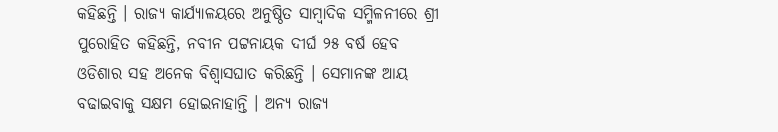କହିଛନ୍ତି । ରାଜ୍ୟ କାର୍ଯ୍ୟାଳୟରେ ଅନୁଷ୍ଠିତ ସାମ୍ବାଦିକ ସମ୍ମିଳନୀରେ ଶ୍ରୀ ପୁରୋହିତ କହିଛନ୍ତି, ନବୀନ ପଟ୍ଟନାୟକ ଦୀର୍ଘ ୨୫ ବର୍ଷ ହେବ ଓଡିଶାର ସହ ଅନେକ ବିଶ୍ୱାସଘାତ କରିଛନ୍ତି । ସେମାନଙ୍କ ଆୟ ବଢାଇବାକୁ ସକ୍ଷମ ହୋଇନାହାନ୍ତି । ଅନ୍ୟ ରାଜ୍ୟ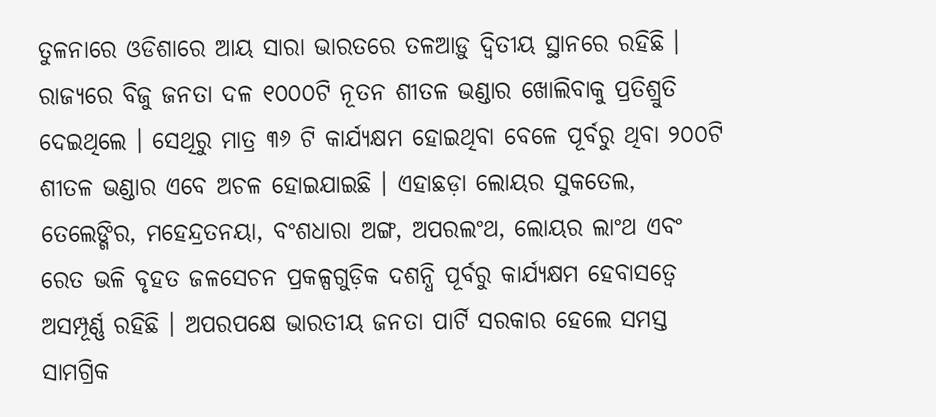ତୁଳନାରେ ଓଡିଶାରେ ଆୟ ସାରା ଭାରତରେ ତଳଆଡ଼ୁ ଦ୍ୱିତୀୟ ସ୍ଥାନରେ ରହିଛି । ରାଜ୍ୟରେ ବିଜୁ ଜନତା ଦଳ ୧୦୦୦ଟି ନୂତନ ଶୀତଳ ଭଣ୍ଡାର ଖୋଲିବାକୁ ପ୍ରତିଶ୍ରୁତି ଦେଇଥିଲେ । ସେଥିରୁ ମାତ୍ର ୩୬ ଟି କାର୍ଯ୍ୟକ୍ଷମ ହୋଇଥିବା ବେଳେ ପୂର୍ବରୁ ଥିବା ୨୦୦ଟି ଶୀତଳ ଭଣ୍ଡାର ଏବେ ଅଚଳ ହୋଇଯାଇଛି । ଏହାଛଡ଼ା ଲୋୟର ସୁକତେଲ, ତେଲେଙ୍ଗିର, ମହେନ୍ଦ୍ରତନୟା, ବଂଶଧାରା ଅଙ୍ଗ, ଅପରଲଂଥ, ଲୋୟର ଲାଂଥ ଏବଂ ରେତ ଭଳି ବୃହତ ଜଳସେଚନ ପ୍ରକଳ୍ପଗୁଡ଼ିକ ଦଶନ୍ଧି ପୂର୍ବରୁ କାର୍ଯ୍ୟକ୍ଷମ ହେବାସତ୍ୱେ ଅସମ୍ପୂର୍ଣ୍ଣ ରହିଛି । ଅପରପକ୍ଷେ ଭାରତୀୟ ଜନତା ପାର୍ଟି ସରକାର ହେଲେ ସମସ୍ତ ସାମଗ୍ରିକ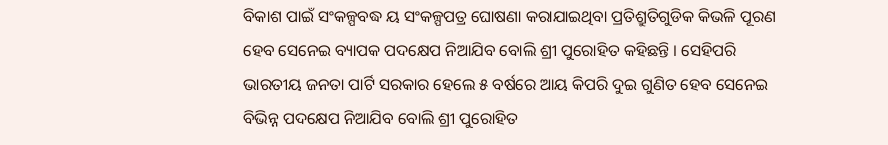ବିକାଶ ପାଇଁ ସଂକଳ୍ପବଦ୍ଧ ୟ ସଂକଳ୍ପପତ୍ର ଘୋଷଣା କରାଯାଇଥିବା ପ୍ରତିଶ୍ରୁତିଗୁଡିକ କିଭଳି ପୂରଣ ହେବ ସେନେଇ ବ୍ୟାପକ ପଦକ୍ଷେପ ନିଆଯିବ ବୋଲି ଶ୍ରୀ ପୁରୋହିତ କହିଛନ୍ତି । ସେହିପରି ଭାରତୀୟ ଜନତା ପାର୍ଟି ସରକାର ହେଲେ ୫ ବର୍ଷରେ ଆୟ କିପରି ଦୁଇ ଗୁଣିତ ହେବ ସେନେଇ ବିଭିନ୍ନ ପଦକ୍ଷେପ ନିଆଯିବ ବୋଲି ଶ୍ରୀ ପୁରୋହିତ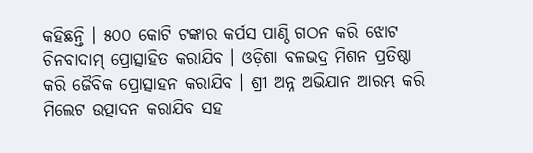କହିଛନ୍ତି । ୫୦୦ କୋଟି ଟଙ୍କାର କର୍ପସ ପାଣ୍ଠି ଗଠନ କରି ଝୋଟ ଚିନବାଦାମ୍ ପ୍ରୋତ୍ସାହିତ କରାଯିବ । ଓଡ଼ିଶା ବଳଭଦ୍ର ମିଶନ ପ୍ରତିଷ୍ଠା କରି ଜୈବିକ ପ୍ରୋତ୍ସାହନ କରାଯିବ । ଶ୍ରୀ ଅନ୍ନ ଅଭିଯାନ ଆରମ୍ଭ କରି ମିଲେଟ ଉତ୍ପାଦନ କରାଯିବ ସହ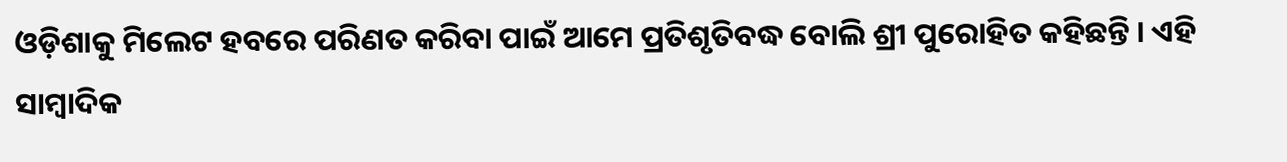ଓଡ଼ିଶାକୁ ମିଲେଟ ହବରେ ପରିଣତ କରିବା ପାଇଁ ଆମେ ପ୍ରତିଶୃତିବଦ୍ଧ ବୋଲି ଶ୍ରୀ ପୁରୋହିତ କହିଛନ୍ତି । ଏହି ସାମ୍ବାଦିକ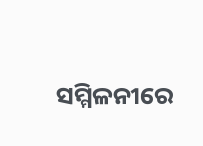ସମ୍ମିଳନୀରେ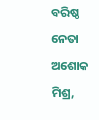ବରିଷ୍ଠ ନେତା ଅଶୋକ ମିଶ୍ର,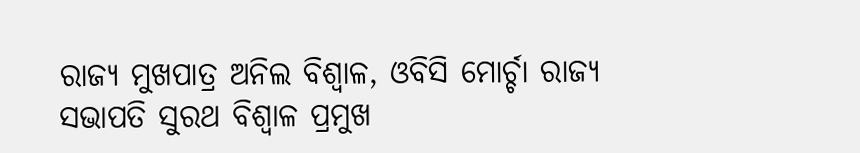ରାଜ୍ୟ ମୁଖପାତ୍ର ଅନିଲ ବିଶ୍ୱାଳ, ଓବିସି ମୋର୍ଚ୍ଚା ରାଜ୍ୟ ସଭାପତି ସୁରଥ ବିଶ୍ୱାଳ ପ୍ରମୁଖ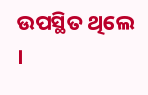ଉପସ୍ଥିତ ଥିଲେ ।